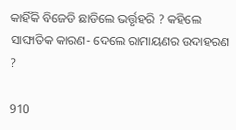କାହିଁକି ବିଜେଡି ଛାଡିଲେ ଭର୍ତ୍ତୃହରି ? କହିଲେ ସାଙ୍ଘାତିକ କାରଣ- ଦେଲେ ରାମାୟଣର ଉଦାହରଣ ?

910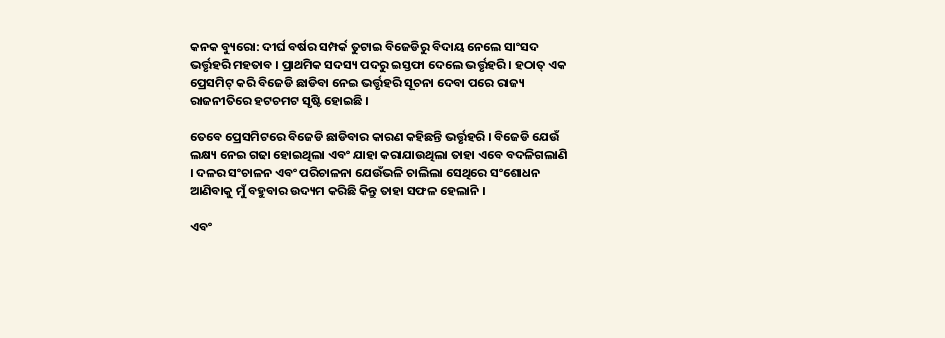କନକ ବ୍ୟୁରୋ: ଦୀର୍ଘ ବର୍ଷର ସମ୍ପର୍କ ତୁଟାଇ ବିଜେଡିରୁ ବିଦାୟ ନେଲେ ସାଂସଦ ଭର୍ତ୍ତୃହରି ମହତାବ । ପ୍ରାଥମିକ ସଦସ୍ୟ ପଦରୁ ଇସ୍ତଫା ଦେଲେ ଭର୍ତ୍ତୃହରି । ହଠାତ୍ ଏକ ପ୍ରେସମିଟ୍ କରି ବିଜେଡି ଛାଡିବା ନେଇ ଭର୍ତ୍ତୃହରି ସୂଚନା ଦେବା ପରେ ରାଜ୍ୟ ରାଜନୀତିରେ ହଟଚମଟ ସୃଷ୍ଟି ହୋଇଛି ।

ତେବେ ପ୍ରେସମିଟରେ ବିଜେଡି ଛାଡିବାର କାରଣ କହିଛନ୍ତି ଭର୍ତ୍ତୃହରି । ବିଜେଡି ଯେଉଁ ଲକ୍ଷ୍ୟ ନେଇ ଗଢା ହୋଇଥିଲା ଏବଂ ଯାହା କରାଯାଉଥିଲା ତାହା ଏବେ ବଦଳିଗଲାଣି । ଦଳର ସଂଚାଳନ ଏବଂ ପରିଚାଳନା ଯେଉଁଭଳି ଚାଲିଲା ସେଥିରେ ସଂଶୋଧନ ଆଣିବାକୁ ମୁଁ ବହୁବାର ଉଦ୍ୟମ କରିଛି କିନ୍ତୁ ତାହା ସଫଳ ହେଲାନି ।

ଏବଂ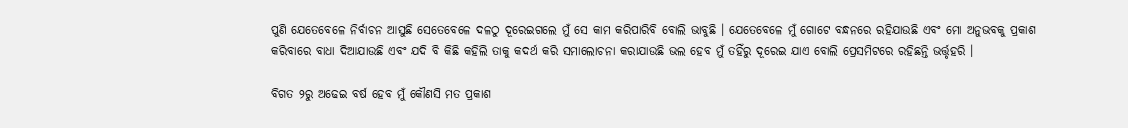ପୁଣି ଯେତେବେଳେ ନିର୍ବାଚନ ଆସୁଛି ସେତେବେଳେ ଦଳଠୁ ଦୂରେଇଗଲେ ମୁଁ ସେ କାମ କରିପାରିବି ବୋଲି ଭାବୁଛି । ଯେତେବେଳେ ମୁଁ ଗୋଟେ ବନ୍ଧନରେ ରହିଯାଉଛି ଏବଂ ମୋ ଅନୁଭବକୁ ପ୍ରକାଶ କରିବାରେ ବାଧା ଦିଆଯାଉଛି ଏବଂ ଯଦି ବି କିଛି କହିଲି ତାକୁ କଦର୍ଥ କରି ସମାଲୋଚନା କରାଯାଉଛି ଭଲ ହେବ ମୁଁ ତହିଁରୁ ଦୂରେଇ ଯାଏ ବୋଲି ପ୍ରେସମିଟରେ ରହିଛନ୍ତି ଭର୍ତ୍ତୃହରି ।

ବିଗତ ୨ରୁ ଅଢେଇ ବର୍ଷ ହେବ ମୁଁ କୌଣସି ମତ ପ୍ରକାଶ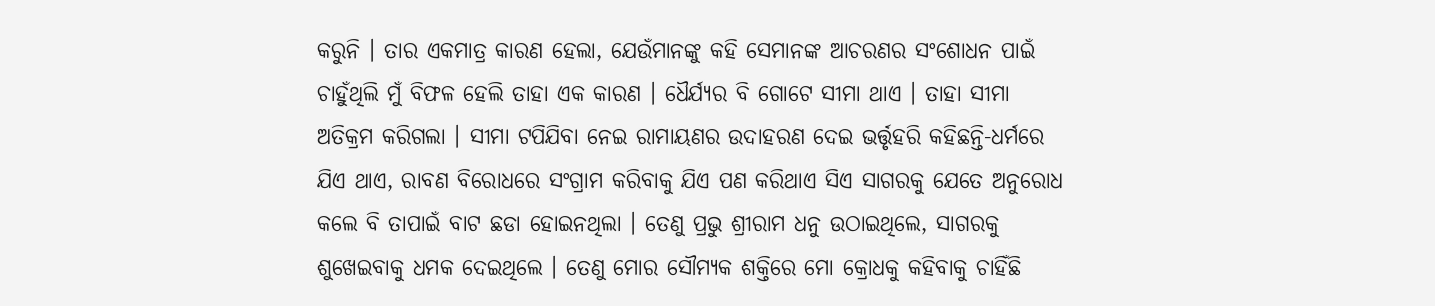କରୁନି । ତାର ଏକମାତ୍ର କାରଣ ହେଲା, ଯେଉଁମାନଙ୍କୁ କହି ସେମାନଙ୍କ ଆଚରଣର ସଂଶୋଧନ ପାଇଁ ଚାହୁଁଥିଲି ମୁଁ ବିଫଳ ହେଲି ତାହା ଏକ କାରଣ । ଧୈର୍ଯ୍ୟର ବି ଗୋଟେ ସୀମା ଥାଏ । ତାହା ସୀମା ଅତିକ୍ରମ କରିଗଲା । ସୀମା ଟପିଯିବା ନେଇ ରାମାୟଣର ଉଦାହରଣ ଦେଇ ଭର୍ତ୍ତୃହରି କହିଛନ୍ତି-ଧର୍ମରେ ଯିଏ ଥାଏ, ରାବଣ ବିରୋଧରେ ସଂଗ୍ରାମ କରିବାକୁ ଯିଏ ପଣ କରିଥାଏ ସିଏ ସାଗରକୁ ଯେତେ ଅନୁରୋଧ କଲେ ବି ତାପାଇଁ ବାଟ ଛଡା ହୋଇନଥିଲା । ତେଣୁ ପ୍ରଭୁ ଶ୍ରୀରାମ ଧନୁ ଉଠାଇଥିଲେ, ସାଗରକୁ ଶୁଖେଇବାକୁ ଧମକ ଦେଇଥିଲେ । ତେଣୁ ମୋର ସୌମ୍ୟକ ଶକ୍ତିରେ ମୋ କ୍ରୋଧକୁ କହିବାକୁ ଚାହିଁଛି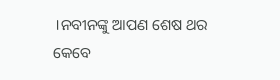।ନବୀନଙ୍କୁ ଆପଣ ଶେଷ ଥର କେବେ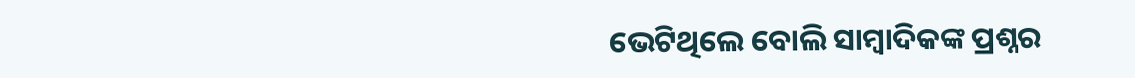ଭେଟିଥିଲେ ବୋଲି ସାମ୍ବାଦିକଙ୍କ ପ୍ରଶ୍ନର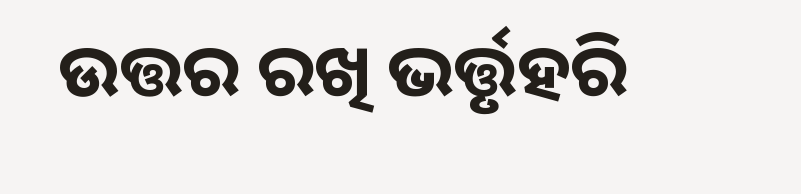ଉତ୍ତର ରଖି ଭର୍ତ୍ତୃହରି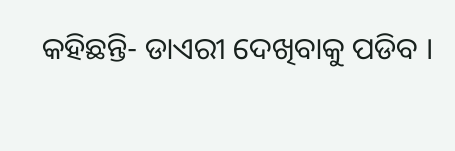କହିଛନ୍ତି- ଡାଏରୀ ଦେଖିବାକୁ ପଡିବ ।